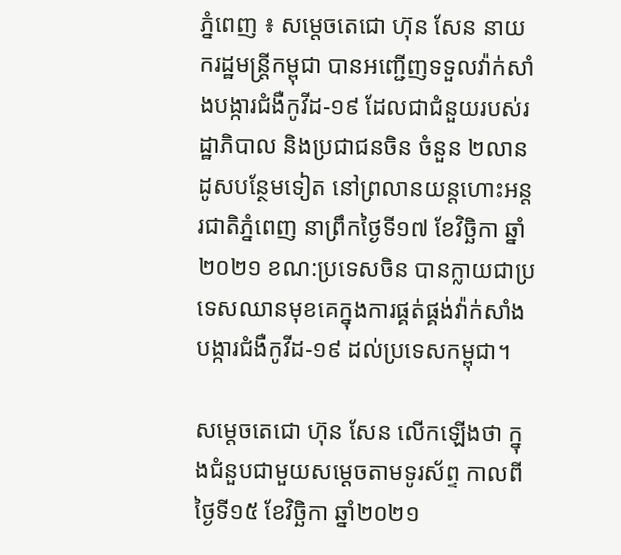ភ្នំពេញ ៖ សម្តេចតេជោ ហ៊ុន សែន នាយករដ្ឋមន្ត្រីកម្ពុជា បានអញ្ជើញទទួលវ៉ាក់សាំងបង្ការជំងឺកូវីដ-១៩ ដែលជាជំនួយរបស់រដ្ឋាភិបាល និងប្រជាជនចិន ចំនួន ២លានដូសបន្ថែមទៀត នៅព្រលានយន្តហោះអន្តរជាតិភ្នំពេញ នាព្រឹកថ្ងៃទី១៧ ខែវិច្ឆិកា ឆ្នាំ២០២១ ខណ:ប្រទេសចិន បានក្លាយជាប្រទេសឈានមុខគេក្នុងការផ្គត់ផ្គង់វ៉ាក់សាំងបង្ការជំងឺកូវីដ-១៩ ដល់ប្រទេសកម្ពុជា។

សម្តេចតេជោ ហ៊ុន សែន លើកឡើងថា ក្នុងជំនួបជាមួយសម្ដេចតាមទូរស័ព្ទ កាលពីថ្ងៃទី១៥ ខែវិច្ឆិកា ឆ្នាំ២០២១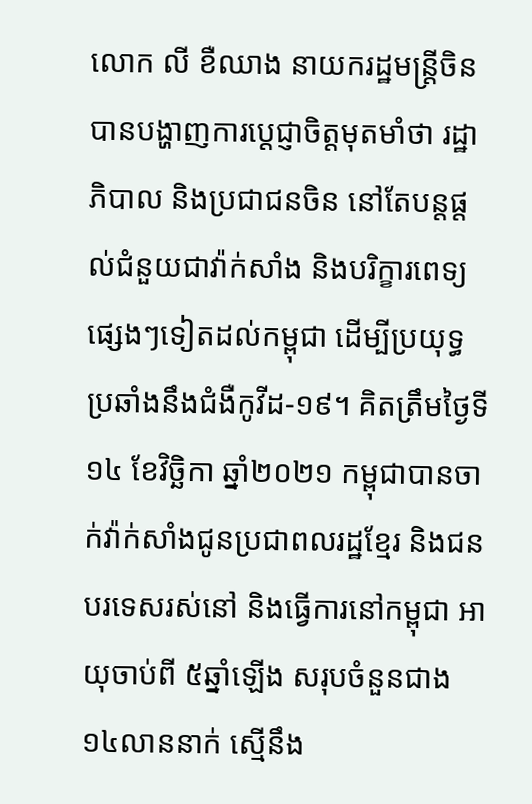លោក លី ខឺឈាង នាយករដ្ឋមន្ត្រីចិនបានបង្ហាញការប្តេជ្ញាចិត្តមុតមាំថា រដ្ឋាភិបាល និងប្រជាជនចិន នៅតែបន្តផ្តល់ជំនួយជាវ៉ាក់សាំង និងបរិក្ខារពេទ្យផ្សេងៗទៀតដល់កម្ពុជា ដើម្បីប្រយុទ្ធប្រឆាំងនឹងជំងឺកូវីដ-១៩។ គិតត្រឹមថ្ងៃទី១៤ ខែវិច្ឆិកា ឆ្នាំ២០២១ កម្ពុជាបានចាក់វ៉ាក់សាំងជូនប្រជាពលរដ្ឋខ្មែរ និងជនបរទេសរស់នៅ និងធ្វើការនៅកម្ពុជា អាយុចាប់ពី ៥ឆ្នាំឡើង សរុបចំនួនជាង ១៤លាននាក់ ស្មើនឹង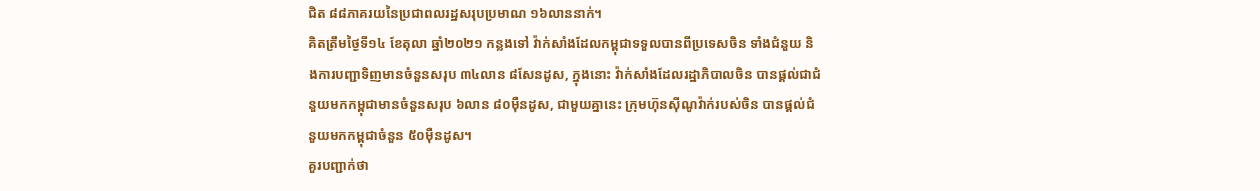ជិត ៨៨ភាគរយនៃប្រជាពលរដ្ឋសរុបប្រមាណ ១៦លាននាក់។
គិតត្រឹមថ្ងៃទី១៤ ខែតុលា ឆ្នាំ២០២១ កន្លងទៅ វ៉ាក់សាំងដែលកម្ពុជាទទួលបានពីប្រទេសចិន ទាំងជំនួយ និងការបញ្ជាទិញមានចំនួនសរុប ៣៤លាន ៨សែនដូស, ក្នុងនោះ វ៉ាក់សាំងដែលរដ្ឋាភិបាលចិន បានផ្តល់ជាជំនួយមកកម្ពុជាមានចំនួនសរុប ៦លាន ៨០ម៉ឺនដូស, ជាមួយគ្នានេះ ក្រុមហ៊ុនស៊ីណូវ៉ាក់របស់ចិន បានផ្តល់ជំនួយមកកម្ពុជាចំនួន ៥០ម៉ឺនដូស។
គួរបញ្ជាក់ថា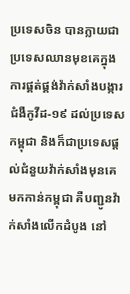ប្រទេសចិន បានក្លាយជាប្រទេសឈានមុខគេក្នុងការផ្គត់ផ្គង់វ៉ាក់សាំងបង្ការជំងឺកូវីដ-១៩ ដល់ប្រទេសកម្ពុជា និងក៏ជាប្រទេសផ្តល់ជំនួយវ៉ាក់សាំងមុនគេ មកកាន់កម្ពុជា គឺបញ្ជូនវ៉ាក់សាំងលើកដំបូង នៅ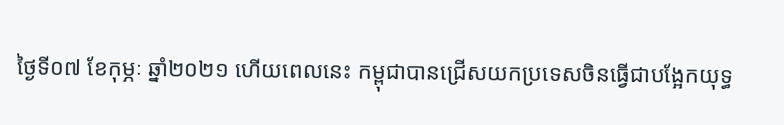ថ្ងៃទី០៧ ខែកុម្ភៈ ឆ្នាំ២០២១ ហើយពេលនេះ កម្ពុជាបានជ្រើសយកប្រទេសចិនធ្វើជាបង្អែកយុទ្ធ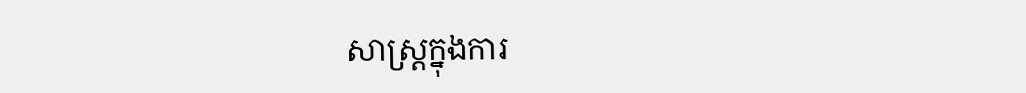សាស្ត្រក្នុងការ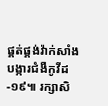ផ្គត់ផ្គង់វ៉ាក់សាំងបង្ការជំងឺកូវីដ-១៩៕ រក្សាសិ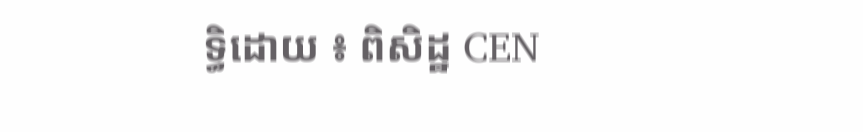ទ្ធិដោយ ៖ ពិសិដ្ឋ CEN